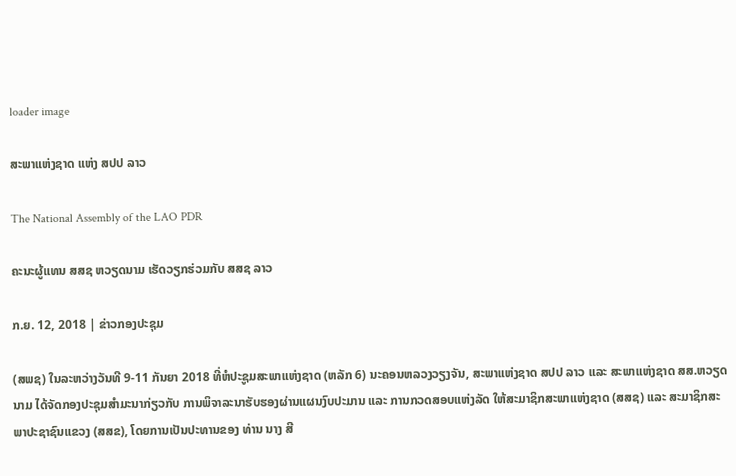loader image

ສະພາແຫ່ງຊາດ ແຫ່ງ ສປປ ລາວ

The National Assembly of the LAO PDR

ຄະນະຜູ້ແທນ ສສຊ ຫວຽດນາມ ເຮັດວຽກຮ່ວມກັບ ສສຊ ລາວ

ກ.ຍ. 12, 2018 | ຂ່າວກອງປະຊຸມ

(ສພຊ) ໃນລະຫວ່າງວັນທີ 9-11 ກັນຍາ 2018 ທີ່ຫໍປະຊູມສະພາແຫ່ງຊາດ (ຫລັກ 6) ນະຄອນຫລວງວຽງຈັນ, ສະພາແຫ່ງຊາດ ສປປ ລາວ ແລະ ສະພາແຫ່ງຊາດ ສສ.ຫວຽດນາມ ໄດ້ຈັດກອງປະຊຸມສໍາມະນາກ່ຽວກັບ ການພິຈາລະນາຮັບຮອງຜ່ານແຜນງົບປະມານ ແລະ ການກວດສອບແຫ່ງລັດ ໃຫ້ສະມາຊິກສະພາແຫ່ງຊາດ (ສສຊ) ແລະ ສະມາຊິກສະ ພາປະຊາຊົນແຂວງ (ສສຂ), ໂດຍການເປັນປະທານຂອງ ທ່ານ ນາງ ສີ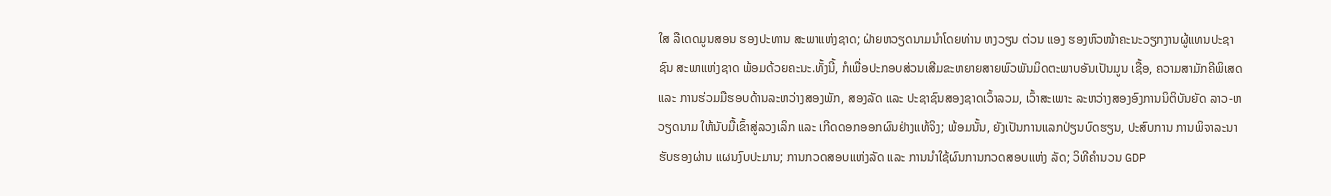ໃສ ລືເດດມູນສອນ ຮອງປະທານ ສະພາແຫ່ງຊາດ; ຝ່າຍຫວຽດນາມນໍາໂດຍທ່ານ ຫງວຽນ ຕ່ວນ ແອງ ຮອງຫົວໜ້າຄະນະວຽກງານຜູ້ແທນປະຊາຊົນ ສະພາແຫ່ງຊາດ ພ້ອມດ້ວຍຄະນະ.ທັ້ງນີ້, ກໍເພື່ອປະກອບສ່ວນເສີມຂະຫຍາຍສາຍພົວພັນມິດຕະພາບອັນເປັນມູນ ເຊື້ອ, ຄວາມສາມັກຄີພິເສດ ແລະ ການຮ່ວມມືຮອບດ້ານລະຫວ່າງສອງພັກ, ສອງລັດ ແລະ ປະຊາຊົນສອງຊາດເວົ້າລວມ, ເວົ້າສະເພາະ ລະຫວ່າງສອງອົງການນິຕິບັນຍັດ ລາວ-ຫວຽດນາມ ໃຫ້ນັບມື້ເຂົ້າສູ່ລວງເລິກ ແລະ ເກີດດອກອອກຜົນຢ່າງແທ້ຈິງ; ພ້ອມນັ້ນ, ຍັງເປັນການແລກປ່ຽນບົດຮຽນ, ປະສົບການ ການພິຈາລະນາຮັບຮອງຜ່ານ ແຜນງົບປະມານ; ການກວດສອບແຫ່ງລັດ ແລະ ການນໍາໃຊ້ຜົນການກວດສອບແຫ່ງ ລັດ; ວິທີຄໍານວນ GDP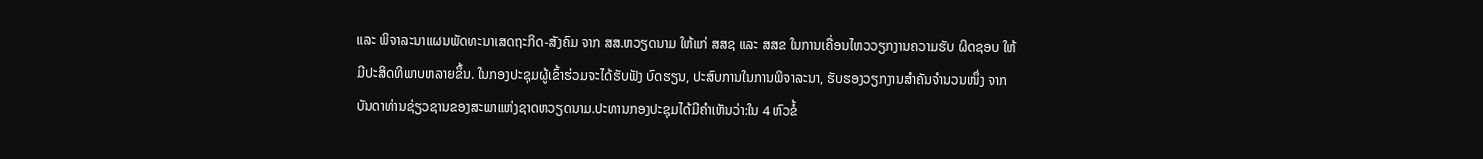ແລະ ພິຈາລະນາແຜນພັດທະນາເສດຖະກິດ-ສັງຄົມ ຈາກ ສສ.ຫວຽດນາມ ໃຫ້ແກ່ ສສຊ ແລະ ສສຂ ໃນການເຄື່ອນໄຫວວຽກງານຄວາມຮັບ ຜິດຊອບ ໃຫ້ມີປະສິດທິພາບຫລາຍຂຶ້ນ. ໃນກອງປະຊຸມຜູ້ເຂົ້າຮ່ວມຈະໄດ້ຮັບຟັງ ບົດຮຽນ, ປະສົບການໃນການພິຈາລະນາ, ຮັບຮອງວຽກງານສໍາຄັນຈໍານວນໜຶ່ງ ຈາກບັນດາທ່ານຊ່ຽວຊານຂອງສະພາແຫ່ງຊາດຫວຽດນາມ.ປະທານກອງປະຊຸມໄດ້ມີຄຳເຫັນວ່າ:ໃນ 4 ຫົວຂໍ້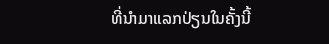ທີ່ນໍາມາແລກປ່ຽນໃນຄັ້ງນີ້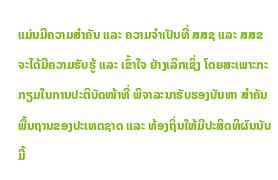ແມ່ນມີຄວາມສໍາຄັນ ແລະ ຄວາມຈໍາເປັນທີ່ ສສຊ ແລະ ສສຂ ຈະໄດ້ມີຄວາມຮັບຮູ້ ແລະ ເຂົ້າໃຈ ຢ່າງເລິກເຊິ່ງ ໂດຍສະເພາະກະກຽມໃນການປະຕິບັດໜ້າທີ່ ພິຈາລະນາຮັບຮອງບັນຫາ ສໍາຄັນພື້ນຖານຂອງປະເທດຊາດ ແລະ ທ້ອງຖິ່ນໃຫ້ມີປະສິດທິຜົນນັບມື້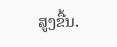ສູງຂື້ນ.